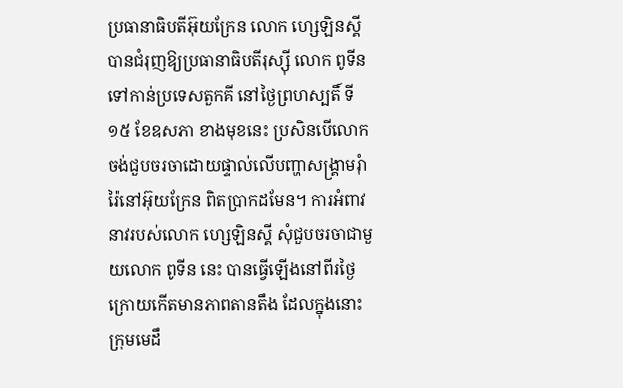ប្រធានាធិបតីអ៊ុយក្រែន លោក ហ្សេឡិនស្គី បានជំរុញឱ្យប្រធានាធិបតីរុស្ស៊ី លោក ពូទីន ទៅកាន់ប្រទេសតួកគី នៅថ្ងៃព្រហស្បតិ៍ ទី១៥ ខែឧសភា ខាងមុខនេះ ប្រសិនបើលោកចង់ជួបចរចាដោយផ្ទាល់លើបញ្ហាសង្គ្រាមរុំារ៉ៃនៅអ៊ុយក្រែន ពិតប្រាកដមែន។ ការអំពាវនាវរបស់លោក ហ្សេឡិនស្គី សុំជួបចរចាជាមួយលោក ពូទីន នេះ បានធ្វើឡើងនៅពីរថ្ងៃ ក្រោយកើតមានភាពតានតឹង ដែលក្នុងនោះ ក្រុមមេដឹ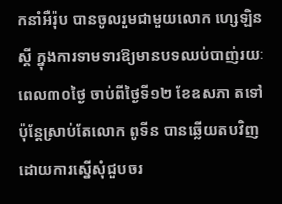កនាំអឺរ៉ុប បានចូលរួមជាមួយលោក ហ្សេឡិនស្គី ក្នុងការទាមទារឱ្យមានបទឈប់បាញ់រយៈពេល៣០ថ្ងៃ ចាប់ពីថ្ងៃទី១២ ខែឧសភា តទៅ ប៉ុន្តែស្រាប់តែលោក ពូទីន បានឆ្លើយតបវិញដោយការស្នើសុំជួបចរ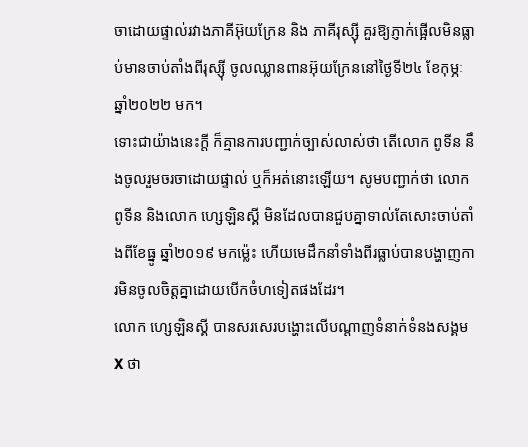ចាដោយផ្ទាល់រវាងភាគីអ៊ុយក្រែន និង ភាគីរុស្ស៊ី គួរឱ្យភ្ញាក់ផ្អើលមិនធ្លាប់មានចាប់តាំងពីរុស្ស៊ី ចូលឈ្លានពានអ៊ុយក្រែននៅថ្ងៃទី២៤ ខែកុម្ភៈ ឆ្នាំ២០២២ មក។
ទោះជាយ៉ាងនេះក្តី ក៏គ្មានការបញ្ជាក់ច្បាស់លាស់ថា តើលោក ពូទីន នឹងចូលរួមចរចាដោយផ្ទាល់ ឬក៏អត់នោះឡើយ។ សូមបញ្ជាក់ថា លោក ពូទីន និងលោក ហ្សេឡិនស្គី មិនដែលបានជួបគ្នាទាល់តែសោះចាប់តាំងពីខែធ្នូ ឆ្នាំ២០១៩ មកម៉្លេះ ហើយមេដឹកនាំទាំងពីរធ្លាប់បានបង្ហាញការមិនចូលចិត្តគ្នាដោយបើកចំហទៀតផងដែរ។
លោក ហ្សេឡិនស្គី បានសរសេរបង្ហោះលើបណ្ដាញទំនាក់ទំនងសង្គម X ថា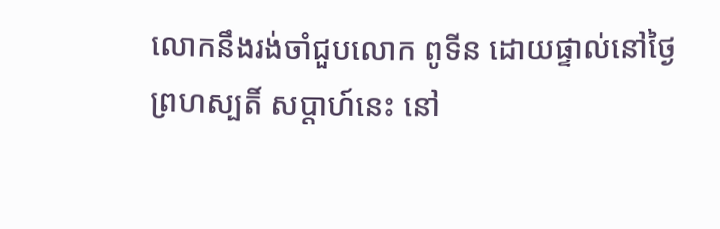លោកនឹងរង់ចាំជួបលោក ពូទីន ដោយផ្ទាល់នៅថ្ងៃព្រហស្បតិ៍ សប្ដាហ៍នេះ នៅ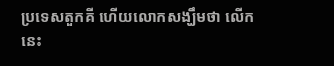ប្រទេសតួកគី ហើយលោកសង្ឃឹមថា លើកនេះ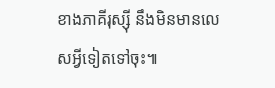ខាងភាគីរុស្ស៊ី នឹងមិនមានលេសអ្វីទៀតទៅចុះ៕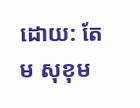ដោយ: តែម សុខុម